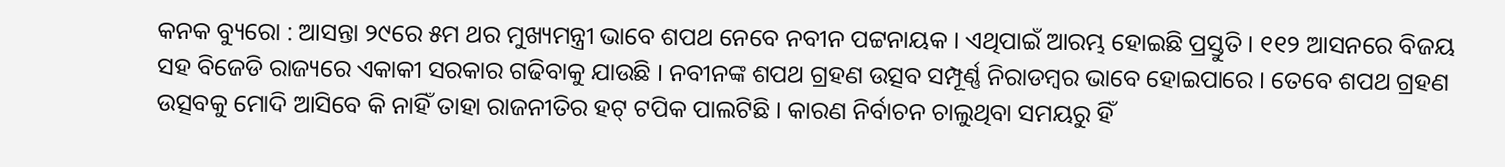କନକ ବ୍ୟୁରୋ : ଆସନ୍ତା ୨୯ରେ ୫ମ ଥର ମୁଖ୍ୟମନ୍ତ୍ରୀ ଭାବେ ଶପଥ ନେବେ ନବୀନ ପଟ୍ଟନାୟକ । ଏଥିପାଇଁ ଆରମ୍ଭ ହୋଇଛି ପ୍ରସ୍ତୁତି । ୧୧୨ ଆସନରେ ବିଜୟ ସହ ବିଜେଡି ରାଜ୍ୟରେ ଏକାକୀ ସରକାର ଗଢିବାକୁ ଯାଉଛି । ନବୀନଙ୍କ ଶପଥ ଗ୍ରହଣ ଉତ୍ସବ ସମ୍ପୂର୍ଣ୍ଣ ନିରାଡମ୍ବର ଭାବେ ହୋଇପାରେ । ତେବେ ଶପଥ ଗ୍ରହଣ ଉତ୍ସବକୁ ମୋଦି ଆସିବେ କି ନାହିଁ ତାହା ରାଜନୀତିର ହଟ୍ ଟପିକ ପାଲଟିଛି । କାରଣ ନିର୍ବାଚନ ଚାଲୁଥିବା ସମୟରୁ ହିଁ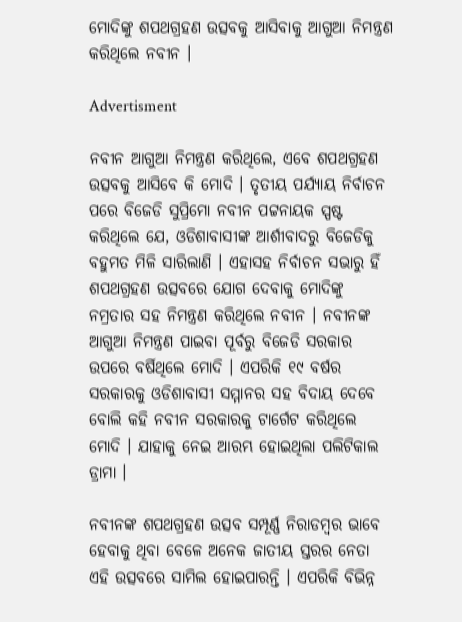ମୋଦିଙ୍କୁ ଶପଥଗ୍ରହଣ ଉତ୍ସବକୁ ଆସିବାକୁ ଆଗୁଆ ନିମନ୍ତ୍ରଣ କରିଥିଲେ ନବୀନ ।

Advertisment

ନବୀନ ଆଗୁଆ ନିମନ୍ତ୍ରଣ କରିଥିଲେ, ଏବେ ଶପଥଗ୍ରହଣ ଉତ୍ସବକୁ ଆସିବେ କି ମୋଦି । ତୃତୀୟ ପର୍ଯ୍ୟାୟ ନିର୍ବାଚନ ପରେ ବିଜେଡି ସୁପ୍ରିମୋ ନବୀନ ପଟ୍ଟନାୟକ ସ୍ପଷ୍ଟ କରିଥିଲେ ଯେ, ଓଡିଶାବାସୀଙ୍କ ଆର୍ଶୀବାଦରୁ ବିଜେଡିକୁ ବହୁମତ ମିଳି ସାରିଲାଣି । ଏହାସହ ନିର୍ବାଚନ ସଭାରୁ ହିଁ ଶପଥଗ୍ରହଣ ଉତ୍ସବରେ ଯୋଗ ଦେବାକୁ ମୋଦିଙ୍କୁ ନମ୍ରତାର ସହ ନିମନ୍ତ୍ରଣ କରିଥିଲେ ନବୀନ । ନବୀନଙ୍କ ଆଗୁଆ ନିମନ୍ତ୍ରଣ ପାଇବା ପୂର୍ବରୁ ବିଜେଡି ସରକାର ଉପରେ ବର୍ଷିଥିଲେ ମୋଦି । ଏପରିକି ୧୯ ବର୍ଷର ସରକାରକୁ ଓଡିଶାବାସୀ ସମ୍ମାନର ସହ ବିଦାୟ ଦେବେ ବୋଲି କହି ନବୀନ ସରକାରକୁ ଟାର୍ଗେଟ କରିଥିଲେ ମୋଦି । ଯାହାକୁ ନେଇ ଆରମ୍ଭ ହୋଇଥିଲା ପଲିଟିକାଲ ଡ୍ରାମା ।

ନବୀନଙ୍କ ଶପଥଗ୍ରହଣ ଉତ୍ସବ ସମ୍ପୂର୍ଣ୍ଣ ନିରାଡମ୍ବର ଭାବେ ହେବାକୁ ଥିବା ବେଳେ ଅନେକ ଜାତୀୟ ସ୍ତରର ନେତା ଏହି ଉତ୍ସବରେ ସାମିଲ ହୋଇପାରନ୍ତି । ଏପରିକି ବିଭିନ୍ନ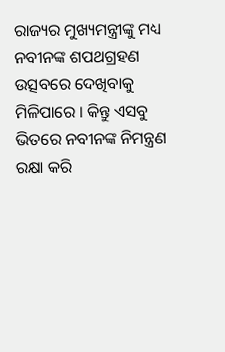ରାଜ୍ୟର ମୁଖ୍ୟମନ୍ତ୍ରୀଙ୍କୁ ମଧ୍ୟ ନବୀନଙ୍କ ଶପଥଗ୍ରହଣ ଉତ୍ସବରେ ଦେଖିବାକୁ ମିଳିପାରେ । କିନ୍ତୁ ଏସବୁ ଭିତରେ ନବୀନଙ୍କ ନିମନ୍ତ୍ରଣ ରକ୍ଷା କରି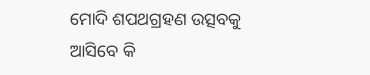ମୋଦି ଶପଥଗ୍ରହଣ ଉତ୍ସବକୁ ଆସିବେ କି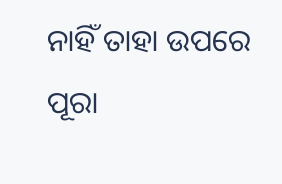ନାହିଁ ତାହା ଉପରେ ପୂରା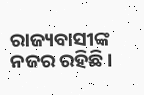ରାଜ୍ୟବାସୀଙ୍କ ନଜର ରହିଛି ।